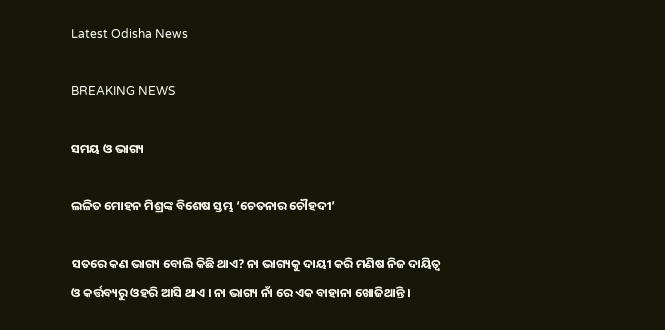Latest Odisha News

BREAKING NEWS

ସମୟ ଓ ଭାଗ୍ୟ

ଲଳିତ ମୋହନ ମିଶ୍ରଙ୍କ ବିଶେଷ ସ୍ତମ୍ଭ ‘ଚେତନାର ଚୌହଦୀ’

ସତରେ କଣ ଭାଗ୍ୟ ବୋଲି କିଛି ଥାଏ? ନା ଭାଗ୍ୟକୁ ଦାୟୀ କରି ମଣିଷ ନିଜ ଦାୟିତ୍ୱ ଓ କର୍ତ୍ତବ୍ୟରୁ ଓହରି ଆସି ଥାଏ । ନା ଭାଗ୍ୟ ନାଁ ରେ ଏକ ବାହାନା ଖୋଜିଥାନ୍ତି ।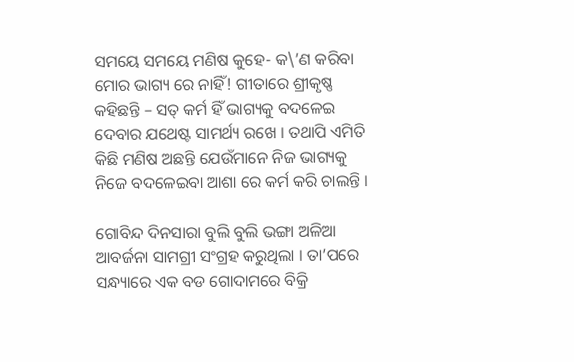ସମୟେ ସମୟେ ମଣିଷ କୁହେ- କ\’ଣ କରିବା ମୋର ଭାଗ୍ୟ ରେ ନାହିଁ! ଗୀତାରେ ଶ୍ରୀକୃଷ୍ଣ କହିଛନ୍ତି – ସତ୍ କର୍ମ ହିଁ ଭାଗ୍ୟକୁ ବଦଳେଇ ଦେବାର ଯଥେଷ୍ଟ ସାମର୍ଥ୍ୟ ରଖେ । ତଥାପି ଏମିତି କିଛି ମଣିଷ ଅଛନ୍ତି ଯେଉଁମାନେ ନିଜ ଭାଗ୍ୟକୁ ନିଜେ ବଦଳେଇବା ଆଶା ରେ କର୍ମ କରି ଚାଲନ୍ତି ।

ଗୋବିନ୍ଦ ଦିନସାରା ବୁଲି ବୁଲି ଭଙ୍ଗା ଅଳିଆ ଆବର୍ଜନା ସାମଗ୍ରୀ ସଂଗ୍ରହ କରୁଥିଲା । ତା’ପରେ ସନ୍ଧ୍ୟାରେ ଏକ ବଡ ଗୋଦାମରେ ବିକ୍ରି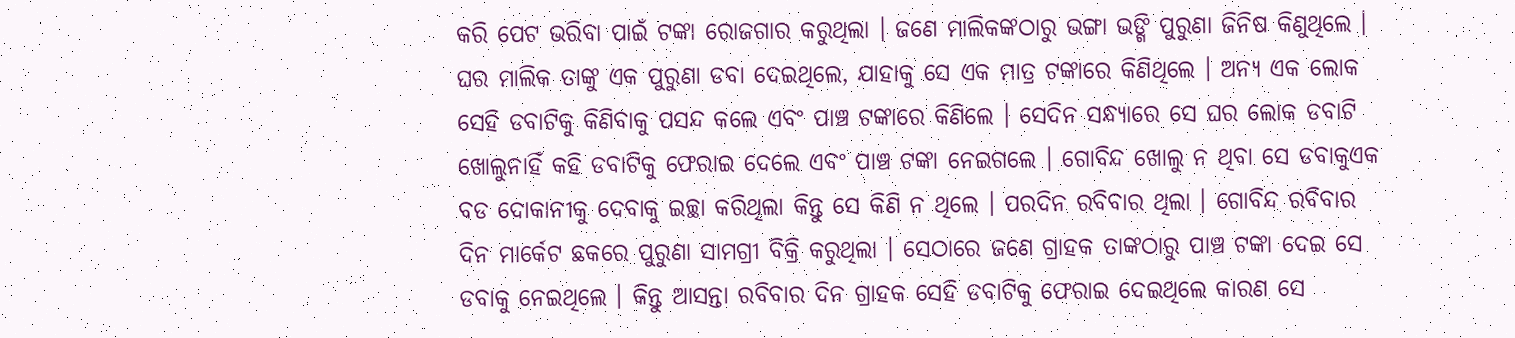କରି ପେଟ ଭରିବା ପାଇଁ ଟଙ୍କା ରୋଜଗାର କରୁଥିଲା । ଜଣେ ମାଲିକଙ୍କଠାରୁ ଭଙ୍ଗା ଭଙ୍ଗି ପୁରୁଣା ଜିନିଷ କିଣୁଥିଲେ । ଘର ମାଲିକ ତାଙ୍କୁ ଏକ ପୁରୁଣା ଡବା ଦେଇଥିଲେ, ଯାହାକୁ ସେ ଏକ ମାତ୍ର ଟଙ୍କାରେ କିଣିଥିଲେ । ଅନ୍ୟ ଏକ ଲୋକ ସେହି ଡବାଟିକୁ କିଣିବାକୁ ପସନ୍ଦ କଲେ ଏବଂ ପାଞ୍ଚ ଟଙ୍କାରେ କିଣିଲେ । ସେଦିନ ସନ୍ଧ୍ୟାରେ ସେ ଘର ଲୋକ ଡବାଟି ଖୋଲୁନାହିଁ କହି ଡବାଟିକୁ ଫେରାଇ ଦେଲେ ଏବଂ ପାଞ୍ଚ ଟଙ୍କା ନେଇଗଲେ । ଗୋବିନ୍ଦ ଖୋଲୁ ନ ଥିବା ସେ ଡବାକୁଏକ ବଡ ଦୋକାନୀକୁ ଦେବାକୁ ଇଚ୍ଛା କରିଥିଲା କିନ୍ତୁ ସେ କିଣି ନ ଥିଲେ । ପରଦିନ ରବିବାର ଥିଲା । ଗୋବିନ୍ଦ ରବିବାର ଦିନ ମାର୍କେଟ ଛକରେ ପୁରୁଣା ସାମଗ୍ରୀ ବିକ୍ରି କରୁଥିଲା । ସେଠାରେ ଜଣେ ଗ୍ରାହକ ତାଙ୍କଠାରୁ ପାଞ୍ଚ ଟଙ୍କା ଦେଇ ସେ ଡବାକୁ ନେଇଥିଲେ । କିନ୍ତୁ ଆସନ୍ତା ରବିବାର ଦିନ ଗ୍ରାହକ ସେହି ଡବାଟିକୁ ଫେରାଇ ଦେଇଥିଲେ କାରଣ ସେ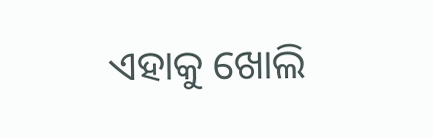ଏହାକୁ ଖୋଲି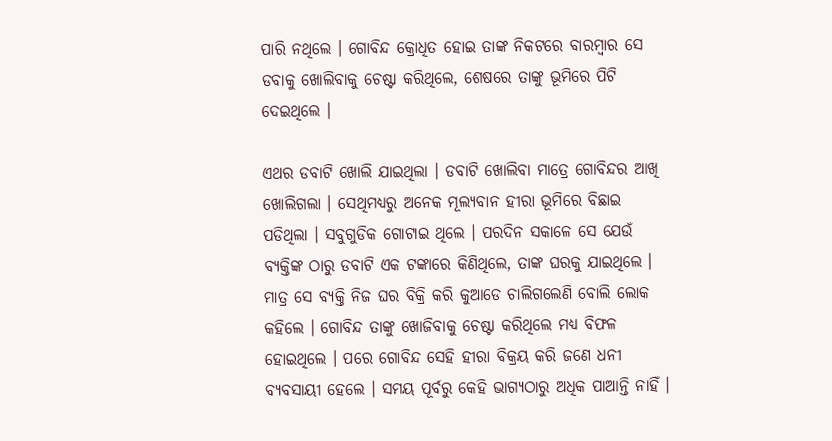ପାରି ନଥିଲେ । ଗୋବିନ୍ଦ କ୍ରୋଧିତ ହୋଇ ତାଙ୍କ ନିକଟରେ ବାରମ୍ବାର ସେ ଡବାକୁ ଖୋଲିବାକୁ ଚେଷ୍ଟା କରିଥିଲେ, ଶେଷରେ ତାଙ୍କୁ ଭୂମିରେ ପିଟି ଦେଇଥିଲେ ।

ଏଥର ଡବାଟି ଖୋଲି ଯାଇଥିଲା । ଡବାଟି ଖୋଲିବା ମାତ୍ରେ ଗୋବିନ୍ଦର ଆଖି ଖୋଲିଗଲା । ସେଥିମଧ୍ୟରୁ ଅନେକ ମୂଲ୍ୟବାନ ହୀରା ଭୂମିରେ ବିଛାଇ ପଡିଥିଲା । ସବୁଗୁଡିକ ଗୋଟାଇ ଥିଲେ । ପରଦିନ ସକାଳେ ସେ ଯେଉଁ ବ୍ୟକ୍ତିଙ୍କ ଠାରୁ ଡବାଟି ଏକ ଟଙ୍କାରେ କିଣିଥିଲେ, ତାଙ୍କ ଘରକୁ ଯାଇଥିଲେ । ମାତ୍ର ସେ ବ୍ୟକ୍ତି ନିଜ ଘର ବିକ୍ରି କରି କୁଆଡେ ଚାଲିଗଲେଣି ବୋଲି ଲୋକ କହିଲେ । ଗୋବିନ୍ଦ ତାଙ୍କୁ ଖୋଜିବାକୁ ଚେଷ୍ଟା କରିଥିଲେ ମଧ୍ୟ ବିଫଳ ହୋଇଥିଲେ । ପରେ ଗୋବିନ୍ଦ ସେହି ହୀରା ବିକ୍ରୟ କରି ଜଣେ ଧନୀ ବ୍ୟବସାୟୀ ହେଲେ । ସମୟ ପୂର୍ବରୁ କେହି ଭାଗ୍ୟଠାରୁ ଅଧିକ ପାଆନ୍ତି ନାହିଁ ।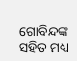ଗୋବିନ୍ଦଙ୍କ ସହିତ ମଧ୍ୟ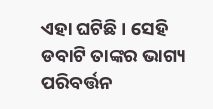ଏହା ଘଟିଛି । ସେହି ଡବାଟି ତାଙ୍କର ଭାଗ୍ୟ ପରିବର୍ତ୍ତନ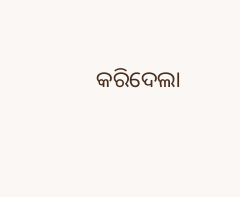କରିଦେଲା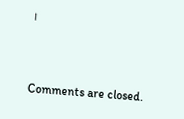।



Comments are closed.